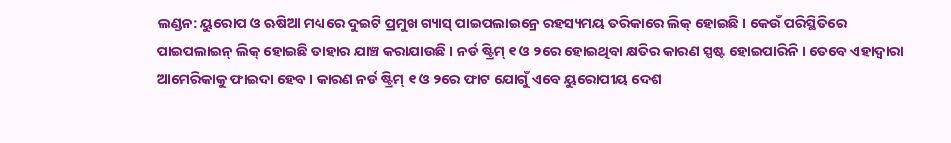ଲଣ୍ଡନ: ୟୁରୋପ ଓ ଋଷିଆ ମଧ୍ୟରେ ଦୁଇଟି ପ୍ରମୁଖ ଗ୍ୟାସ୍ ପାଇପଲାଇନ୍ରେ ରହସ୍ୟମୟ ତରିକାରେ ଲିକ୍ ହୋଇଛି । କେଉଁ ପରିସ୍ଥିତିରେ ପାଇପଲାଇନ୍ ଲିକ୍ ହୋଇଛି ତାହାର ଯାଞ୍ଚ କରାଯାଉଛି । ନର୍ଡ ଷ୍ଟ୍ରିମ୍ ୧ ଓ ୨ରେ ହୋଇଥିବା କ୍ଷତିର କାରଣ ସ୍ପଷ୍ଟ ହୋଇପାରିନି । ତେବେ ଏହାଦ୍ବାରା ଆମେରିକାକୁ ଫାଇଦା ହେବ । କାରଣ ନର୍ଡ ଷ୍ଟ୍ରିମ୍ ୧ ଓ ୨ରେ ଫାଟ ଯୋଗୁଁ ଏବେ ୟୁରୋପୀୟ ଦେଶ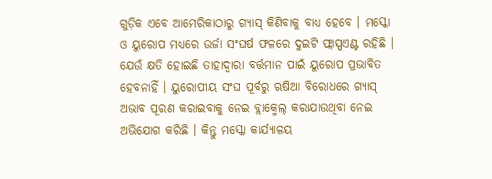ଗୁଡ଼ିକ ଏବେ ଆମେରିକାଠାରୁ ଗ୍ୟାସ୍ କିଣିବାକୁ ବାଧ୍ୟ ହେବେ । ମସ୍କୋ ଓ ୟୁରୋପ ମଧ୍ୟରେ ଉର୍ଜା ସଂଘର୍ଷ ଫଳରେ ଦୁଇଟି ଫ୍ଲାସ୍ପଏଣ୍ଟ ରହିଛି । ଯେଉଁ କ୍ଷତି ହୋଇଛି ତାହାଦ୍ବାରା ବର୍ତ୍ତମାନ ପାଇଁ ୟୁରୋପ ପ୍ରଭାବିତ ହେବନାହିଁ । ୟୁରୋପୀୟ ସଂଘ ପୂର୍ବରୁ ଋଷିଆ ବିରୋଧରେ ଗ୍ୟାସ୍ ଅଭାବ ପୂରଣ କରାଇବାକୁ ନେଇ ବ୍ଲାକ୍ମେଲ୍ କରାଯାଉଥିବା ନେଇ ଅଭିଯୋଗ କରିଛି । କିନ୍ତୁ ମସ୍କୋ କାର୍ଯ୍ୟାଳୟ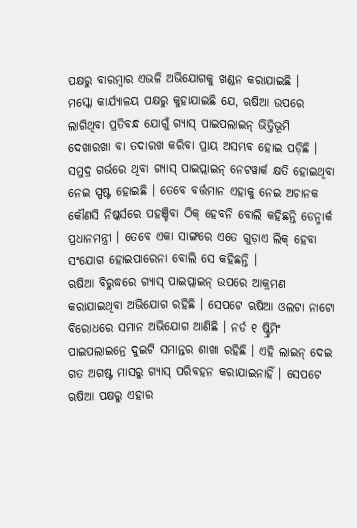ପକ୍ଷରୁ ବାରମ୍ବାର ଏଭଳି ଅଭିଯୋଗକୁ ଖଣ୍ଡନ କରାଯାଇଛି ।
ମସ୍କୋ କାର୍ଯ୍ୟାଳୟ ପକ୍ଷରୁ କୁହାଯାଇଛି ଯେ, ଋଷିଆ ଉପରେ ଲାଗିଥିବା ପ୍ରତିବନ୍ଧ ଯୋଗୁଁ ଗ୍ୟାସ୍ ପାଇପଲାଇନ୍ ଭିତ୍ତିଭୂମି ଦେଖାରଖା ବା ତଦାରଖ କରିବା ପ୍ରାୟ ଅସମ୍ଭବ ହୋଇ ପଡ଼ିଛି । ସମୁଦ୍ର ଗର୍ଭରେ ଥିବା ଗ୍ୟାସ୍ ପାଇପ୍ଲାଇନ୍ ନେଟୱାର୍କ କ୍ଷତି ହୋଇଥିବା ନେଇ ସ୍ପଷ୍ଟ ହୋଇଛି । ତେବେ ବର୍ତ୍ତମାନ ଏହାକୁ ନେଇ ଅଚାନକ କୌଣସି ନିଷ୍କର୍ସରେ ପହଞ୍ଚିବା ଠିକ୍ ହେବନି ବୋଲି କହିଛନ୍ତି ଡେନ୍ମାର୍କ ପ୍ରଧାନମନ୍ତ୍ରୀ । ତେବେ ଏକା ସାଙ୍ଗରେ ଏତେ ଗୁଡ଼ାଏ ଲିକ୍ ହେବା ସଂଯୋଗ ହୋଇପାରେନା ବୋଲି ସେ କହିଛନ୍ତି ।
ଋଷିଆ ବିରୁଦ୍ଧରେ ଗ୍ୟାସ୍ ପାଇପ୍ଲାଇନ୍ ଉପରେ ଆକ୍ରମଣ କରାଯାଇଥିବା ଅଭିଯୋଗ ରହିଛି । ସେପଟେ ଋଷିଆ ଓଲଟା ନାଟୋ ବିରୋଧରେ ସମାନ ଅଭିଯୋଗ ଆଣିଛି । ନର୍ଡ ୧ ଷ୍ଟ୍ରିମିଂ ପାଇପଲାଇନ୍ରେ ଦୁଇଟି ସମାନ୍ତର ଶାଖା ରହିଛି । ଏହି ଲାଇନ୍ ଦେଇ ଗତ ଅଗଷ୍ଟ ମାସରୁ ଗ୍ୟାସ୍ ପରିବହନ କରାଯାଇନାହିଁ । ସେପଟେ ଋଷିଆ ପକ୍ଷରୁ ଏହାର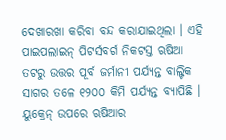ଦେଖାରଖା କରିବା ବନ୍ଦ କରାଯାଇଥିଲା । ଏହି ପାଇପଲାଇନ୍ ପିଟର୍ସବର୍ଗ ନିକଟସ୍ତ ଋଷିଆ ତଟରୁ ଉତ୍ତର ପୂର୍ବ ଜର୍ମାନୀ ପର୍ଯ୍ୟନ୍ତ ବାଲ୍ଟିକ ସାଗର ତଳେ ୧୨୦୦ କିମି ପର୍ଯ୍ୟନ୍ତ ବ୍ୟାପିଛି । ୟୁକ୍ରେନ୍ ଉପରେ ଋଷିଆର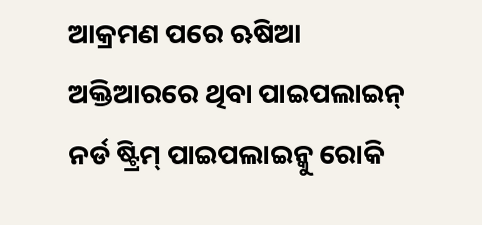ଆକ୍ରମଣ ପରେ ଋଷିଆ ଅକ୍ତିଆରରେ ଥିବା ପାଇପଲାଇନ୍ ନର୍ଡ ଷ୍ଟ୍ରିମ୍ ପାଇପଲାଇନ୍କୁ ରୋକି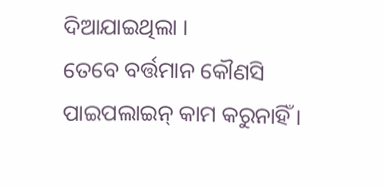ଦିଆଯାଇଥିଲା ।
ତେବେ ବର୍ତ୍ତମାନ କୌଣସି ପାଇପଲାଇନ୍ କାମ କରୁନାହିଁ ।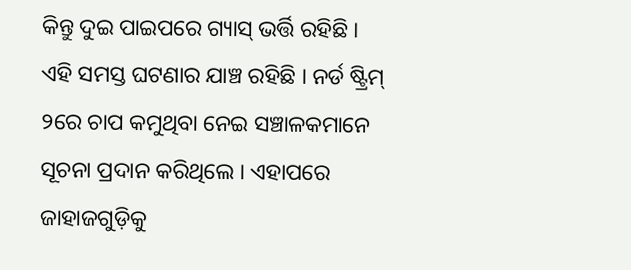କିନ୍ତୁ ଦୁଇ ପାଇପରେ ଗ୍ୟାସ୍ ଭର୍ତ୍ତି ରହିଛି । ଏହି ସମସ୍ତ ଘଟଣାର ଯାଞ୍ଚ ରହିଛି । ନର୍ଡ ଷ୍ଟ୍ରିମ୍ ୨ରେ ଚାପ କମୁଥିବା ନେଇ ସଞ୍ଚାଳକମାନେ ସୂଚନା ପ୍ରଦାନ କରିଥିଲେ । ଏହାପରେ ଜାହାଜଗୁଡ଼ିକୁ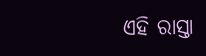ଏହି ରାସ୍ତା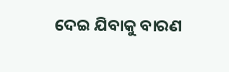ଦେଇ ଯିବାକୁ ବାରଣ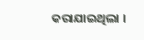କରାଯାଇଥିଲା ।